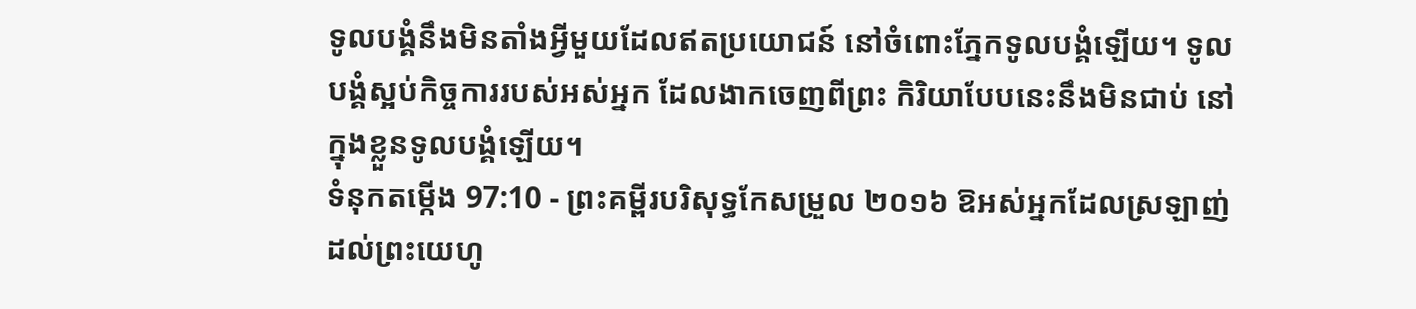ទូលបង្គំនឹងមិនតាំងអ្វីមួយដែលឥតប្រយោជន៍ នៅចំពោះភ្នែកទូលបង្គំឡើយ។ ទូលបង្គំស្អប់កិច្ចការរបស់អស់អ្នក ដែលងាកចេញពីព្រះ កិរិយាបែបនេះនឹងមិនជាប់ នៅក្នុងខ្លួនទូលបង្គំឡើយ។
ទំនុកតម្កើង 97:10 - ព្រះគម្ពីរបរិសុទ្ធកែសម្រួល ២០១៦ ឱអស់អ្នកដែលស្រឡាញ់ដល់ព្រះយេហូ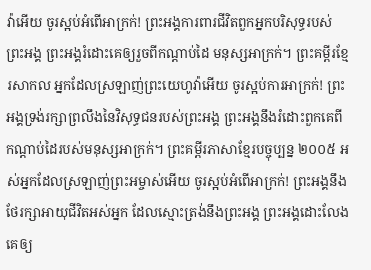វ៉ាអើយ ចូរស្អប់អំពើអាក្រក់! ព្រះអង្គការពារជីវិតពួកអ្នកបរិសុទ្ធរបស់ព្រះអង្គ ព្រះអង្គរំដោះគេឲ្យរួចពីកណ្ដាប់ដៃ មនុស្សអាក្រក់។ ព្រះគម្ពីរខ្មែរសាកល អ្នកដែលស្រឡាញ់ព្រះយេហូវ៉ាអើយ ចូរស្អប់ការអាក្រក់! ព្រះអង្គទ្រង់រក្សាព្រលឹងនៃវិសុទ្ធជនរបស់ព្រះអង្គ ព្រះអង្គនឹងរំដោះពួកគេពីកណ្ដាប់ដៃរបស់មនុស្សអាក្រក់។ ព្រះគម្ពីរភាសាខ្មែរបច្ចុប្បន្ន ២០០៥ អស់អ្នកដែលស្រឡាញ់ព្រះអម្ចាស់អើយ ចូរស្អប់អំពើអាក្រក់! ព្រះអង្គនឹងថែរក្សាអាយុជីវិតអស់អ្នក ដែលស្មោះត្រង់នឹងព្រះអង្គ ព្រះអង្គដោះលែងគេឲ្យ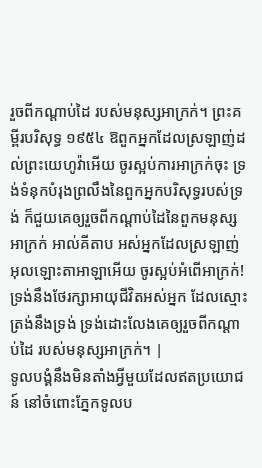រួចពីកណ្ដាប់ដៃ របស់មនុស្សអាក្រក់។ ព្រះគម្ពីរបរិសុទ្ធ ១៩៥៤ ឱពួកអ្នកដែលស្រឡាញ់ដល់ព្រះយេហូវ៉ាអើយ ចូរស្អប់ការអាក្រក់ចុះ ទ្រង់ទំនុកបំរុងព្រលឹងនៃពួកអ្នកបរិសុទ្ធរបស់ទ្រង់ ក៏ជួយគេឲ្យរួចពីកណ្តាប់ដៃនៃពួកមនុស្សអាក្រក់ អាល់គីតាប អស់អ្នកដែលស្រឡាញ់អុលឡោះតាអាឡាអើយ ចូរស្អប់អំពើអាក្រក់! ទ្រង់នឹងថែរក្សាអាយុជីវិតអស់អ្នក ដែលស្មោះត្រង់នឹងទ្រង់ ទ្រង់ដោះលែងគេឲ្យរួចពីកណ្ដាប់ដៃ របស់មនុស្សអាក្រក់។ |
ទូលបង្គំនឹងមិនតាំងអ្វីមួយដែលឥតប្រយោជន៍ នៅចំពោះភ្នែកទូលប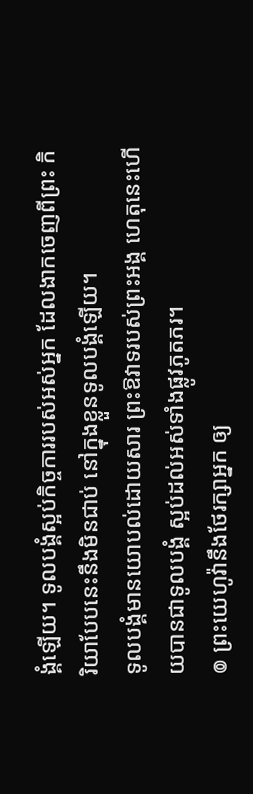ង្គំឡើយ។ ទូលបង្គំស្អប់កិច្ចការរបស់អស់អ្នក ដែលងាកចេញពីព្រះ កិរិយាបែបនេះនឹងមិនជាប់ នៅក្នុងខ្លួនទូលបង្គំឡើយ។
ទូលបង្គំមានយោបល់ដោយសារ ព្រះឱវាទរបស់ព្រះអង្គ ហេតុនេះហើយបានជាទូលបង្គំ ស្អប់ដល់អស់ទាំងផ្លូវភូតភរ។
៙ ព្រះយេហូវ៉ានឹងថែរក្សាអ្នក ឲ្យ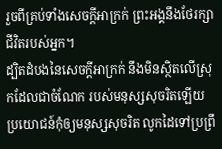រួចពីគ្រប់ទាំងសេចក្ដីអាក្រក់ ព្រះអង្គនឹងថែរក្សាជីវិតរបស់អ្នក។
ដ្បិតដំបងនៃសេចក្ដីអាក្រក់ នឹងមិនស្ថិតលើស្រុកដែលជាចំណែក របស់មនុស្សសុចរិតឡើយ ប្រយោជន៍កុំឲ្យមនុស្សសុចរិត លូកដៃទៅប្រព្រឹ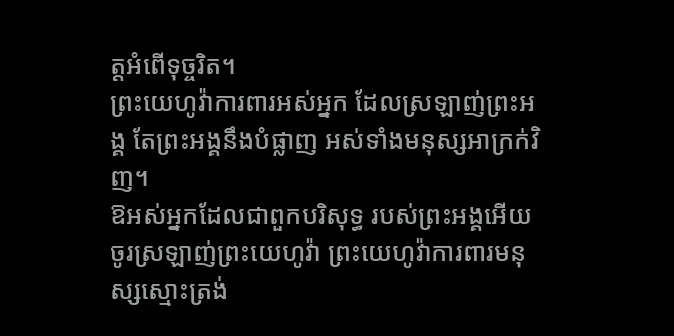ត្តអំពើទុច្ចរិត។
ព្រះយេហូវ៉ាការពារអស់អ្នក ដែលស្រឡាញ់ព្រះអង្គ តែព្រះអង្គនឹងបំផ្លាញ អស់ទាំងមនុស្សអាក្រក់វិញ។
ឱអស់អ្នកដែលជាពួកបរិសុទ្ធ របស់ព្រះអង្គអើយ ចូរស្រឡាញ់ព្រះយេហូវ៉ា ព្រះយេហូវ៉ាការពារមនុស្សស្មោះត្រង់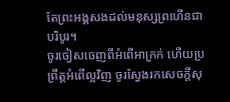តែព្រះអង្គសងដល់មនុស្សព្រហើនជាបរិបូរ។
ចូរចៀសចេញពីអំពើអាក្រក់ ហើយប្រព្រឹត្តអំពើល្អវិញ ចូរស្វែងរកសេចក្ដីសុ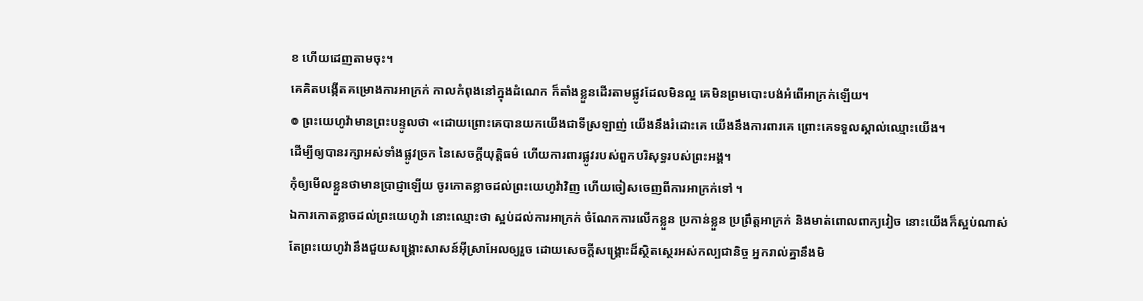ខ ហើយដេញតាមចុះ។
គេគិតបង្កើតគម្រោងការអាក្រក់ កាលកំពុងនៅក្នុងដំណេក ក៏តាំងខ្លួនដើរតាមផ្លូវដែលមិនល្អ គេមិនព្រមបោះបង់អំពើអាក្រក់ឡើយ។
៙ ព្រះយេហូវ៉ាមានព្រះបន្ទូលថា «ដោយព្រោះគេបានយកយើងជាទីស្រឡាញ់ យើងនឹងរំដោះគេ យើងនឹងការពារគេ ព្រោះគេទទួលស្គាល់ឈ្មោះយើង។
ដើម្បីឲ្យបានរក្សាអស់ទាំងផ្លូវច្រក នៃសេចក្ដីយុត្តិធម៌ ហើយការពារផ្លូវរបស់ពួកបរិសុទ្ធរបស់ព្រះអង្គ។
កុំឲ្យមើលខ្លួនថាមានប្រាជ្ញាឡើយ ចូរកោតខ្លាចដល់ព្រះយេហូវ៉ាវិញ ហើយចៀសចេញពីការអាក្រក់ទៅ ។
ឯការកោតខ្លាចដល់ព្រះយេហូវ៉ា នោះឈ្មោះថា ស្អប់ដល់ការអាក្រក់ ចំណែកការលើកខ្លួន ប្រកាន់ខ្លួន ប្រព្រឹត្តអាក្រក់ និងមាត់ពោលពាក្យវៀច នោះយើងក៏ស្អប់ណាស់
តែព្រះយេហូវ៉ានឹងជួយសង្គ្រោះសាសន៍អ៊ីស្រាអែលឲ្យរួច ដោយសេចក្ដីសង្គ្រោះដ៏ស្ថិតស្ថេរអស់កល្បជានិច្ច អ្នករាល់គ្នានឹងមិ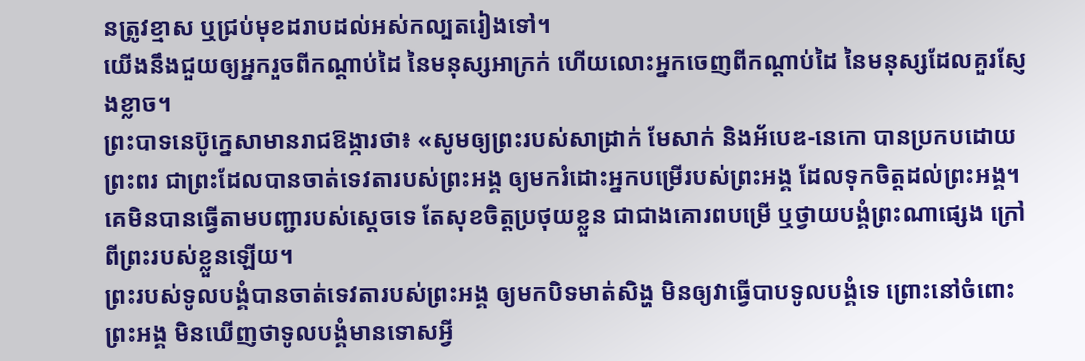នត្រូវខ្មាស ឬជ្រប់មុខដរាបដល់អស់កល្បតរៀងទៅ។
យើងនឹងជួយឲ្យអ្នករួចពីកណ្ដាប់ដៃ នៃមនុស្សអាក្រក់ ហើយលោះអ្នកចេញពីកណ្ដាប់ដៃ នៃមនុស្សដែលគួរស្ញែងខ្លាច។
ព្រះបាទនេប៊ូក្នេសាមានរាជឱង្ការថា៖ «សូមឲ្យព្រះរបស់សាដ្រាក់ មែសាក់ និងអ័បេឌ-នេកោ បានប្រកបដោយព្រះពរ ជាព្រះដែលបានចាត់ទេវតារបស់ព្រះអង្គ ឲ្យមករំដោះអ្នកបម្រើរបស់ព្រះអង្គ ដែលទុកចិត្តដល់ព្រះអង្គ។ គេមិនបានធ្វើតាមបញ្ជារបស់ស្តេចទេ តែសុខចិត្តប្រថុយខ្លួន ជាជាងគោរពបម្រើ ឬថ្វាយបង្គំព្រះណាផ្សេង ក្រៅពីព្រះរបស់ខ្លួនឡើយ។
ព្រះរបស់ទូលបង្គំបានចាត់ទេវតារបស់ព្រះអង្គ ឲ្យមកបិទមាត់សិង្ហ មិនឲ្យវាធ្វើបាបទូលបង្គំទេ ព្រោះនៅចំពោះព្រះអង្គ មិនឃើញថាទូលបង្គំមានទោសអ្វី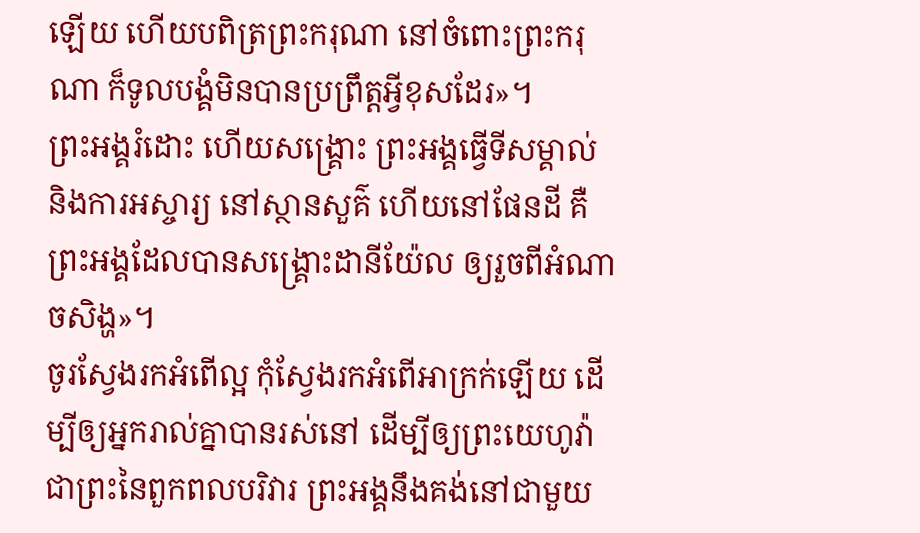ឡើយ ហើយបពិត្រព្រះករុណា នៅចំពោះព្រះករុណា ក៏ទូលបង្គំមិនបានប្រព្រឹត្តអ្វីខុសដែរ»។
ព្រះអង្គរំដោះ ហើយសង្គ្រោះ ព្រះអង្គធ្វើទីសម្គាល់ និងការអស្ចារ្យ នៅស្ថានសួគ៌ ហើយនៅផែនដី គឺព្រះអង្គដែលបានសង្គ្រោះដានីយ៉ែល ឲ្យរួចពីអំណាចសិង្ហ»។
ចូរស្វែងរកអំពើល្អ កុំស្វែងរកអំពើអាក្រក់ឡើយ ដើម្បីឲ្យអ្នករាល់គ្នាបានរស់នៅ ដើម្បីឲ្យព្រះយេហូវ៉ា ជាព្រះនៃពួកពលបរិវារ ព្រះអង្គនឹងគង់នៅជាមួយ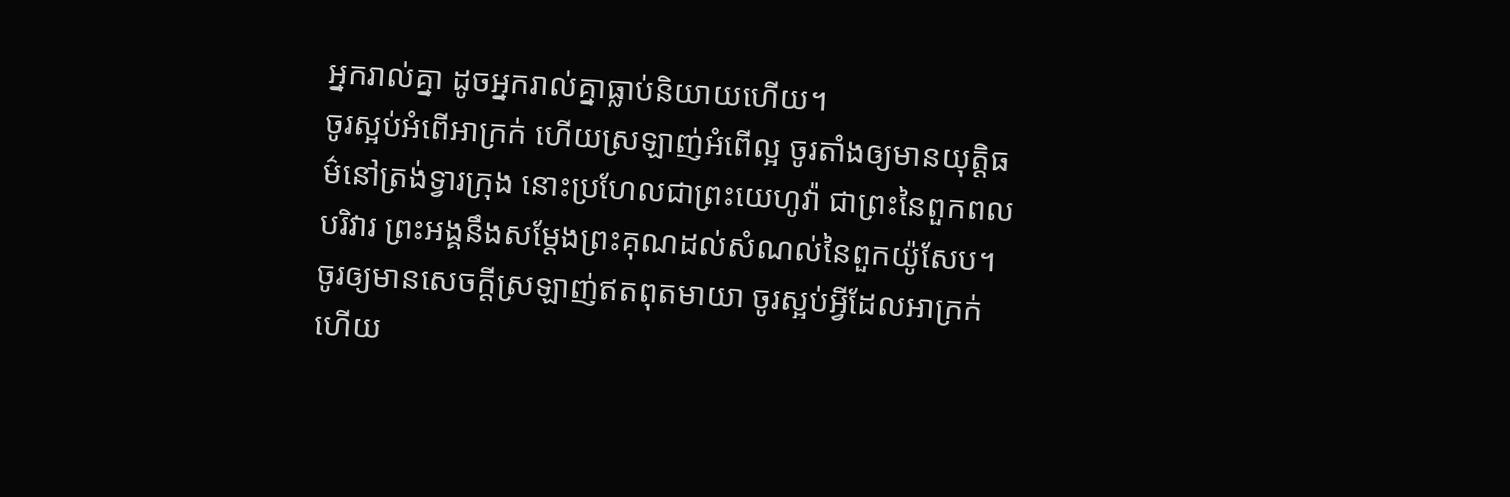អ្នករាល់គ្នា ដូចអ្នករាល់គ្នាធ្លាប់និយាយហើយ។
ចូរស្អប់អំពើអាក្រក់ ហើយស្រឡាញ់អំពើល្អ ចូរតាំងឲ្យមានយុត្តិធម៌នៅត្រង់ទ្វារក្រុង នោះប្រហែលជាព្រះយេហូវ៉ា ជាព្រះនៃពួកពលបរិវារ ព្រះអង្គនឹងសម្ដែងព្រះគុណដល់សំណល់នៃពួកយ៉ូសែប។
ចូរឲ្យមានសេចក្តីស្រឡាញ់ឥតពុតមាយា ចូរស្អប់អ្វីដែលអាក្រក់ ហើយ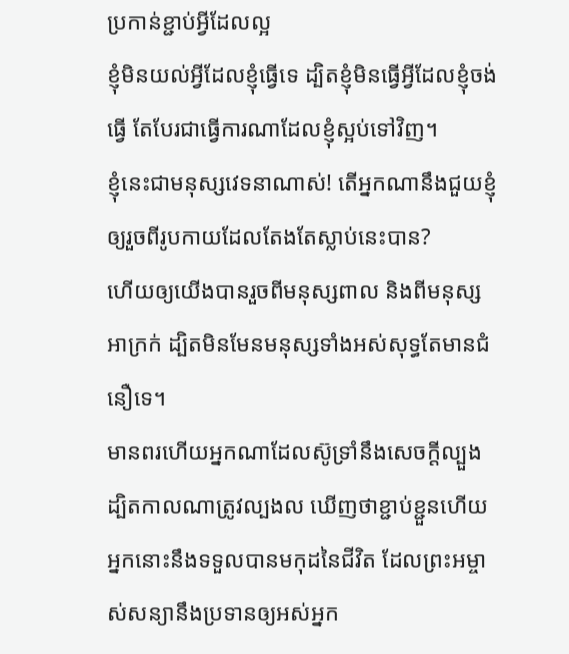ប្រកាន់ខ្ជាប់អ្វីដែលល្អ
ខ្ញុំមិនយល់អ្វីដែលខ្ញុំធ្វើទេ ដ្បិតខ្ញុំមិនធ្វើអ្វីដែលខ្ញុំចង់ធ្វើ តែបែរជាធ្វើការណាដែលខ្ញុំស្អប់ទៅវិញ។
ខ្ញុំនេះជាមនុស្សវេទនាណាស់! តើអ្នកណានឹងជួយខ្ញុំឲ្យរួចពីរូបកាយដែលតែងតែស្លាប់នេះបាន?
ហើយឲ្យយើងបានរួចពីមនុស្សពាល និងពីមនុស្សអាក្រក់ ដ្បិតមិនមែនមនុស្សទាំងអស់សុទ្ធតែមានជំនឿទេ។
មានពរហើយអ្នកណាដែលស៊ូទ្រាំនឹងសេចក្តីល្បួង ដ្បិតកាលណាត្រូវល្បងល ឃើញថាខ្ជាប់ខ្ជួនហើយ អ្នកនោះនឹងទទួលបានមកុដនៃជីវិត ដែលព្រះអម្ចាស់សន្យានឹងប្រទានឲ្យអស់អ្នក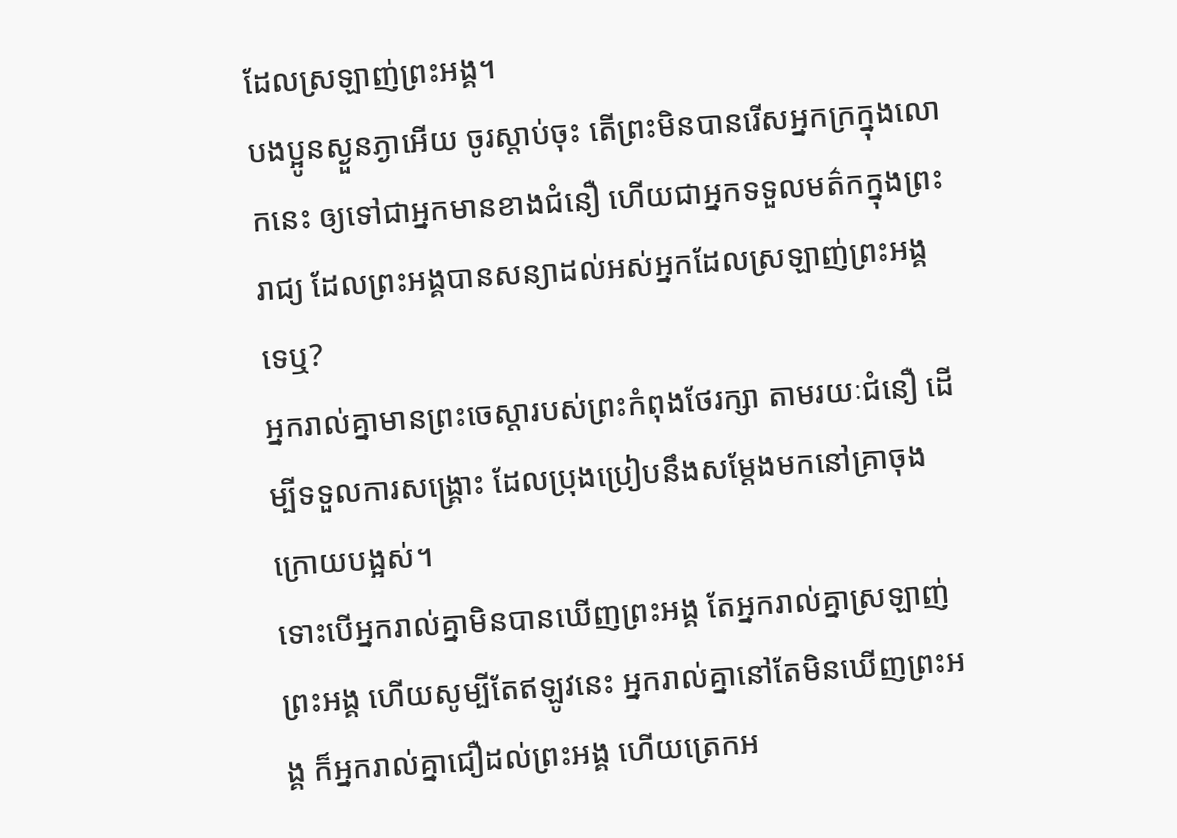ដែលស្រឡាញ់ព្រះអង្គ។
បងប្អូនស្ងួនភ្ងាអើយ ចូរស្តាប់ចុះ តើព្រះមិនបានរើសអ្នកក្រក្នុងលោកនេះ ឲ្យទៅជាអ្នកមានខាងជំនឿ ហើយជាអ្នកទទួលមត៌កក្នុងព្រះរាជ្យ ដែលព្រះអង្គបានសន្យាដល់អស់អ្នកដែលស្រឡាញ់ព្រះអង្គទេឬ?
អ្នករាល់គ្នាមានព្រះចេស្តារបស់ព្រះកំពុងថែរក្សា តាមរយៈជំនឿ ដើម្បីទទួលការសង្គ្រោះ ដែលប្រុងប្រៀបនឹងសម្តែងមកនៅគ្រាចុងក្រោយបង្អស់។
ទោះបើអ្នករាល់គ្នាមិនបានឃើញព្រះអង្គ តែអ្នករាល់គ្នាស្រឡាញ់ព្រះអង្គ ហើយសូម្បីតែឥឡូវនេះ អ្នករាល់គ្នានៅតែមិនឃើញព្រះអង្គ ក៏អ្នករាល់គ្នាជឿដល់ព្រះអង្គ ហើយត្រេកអ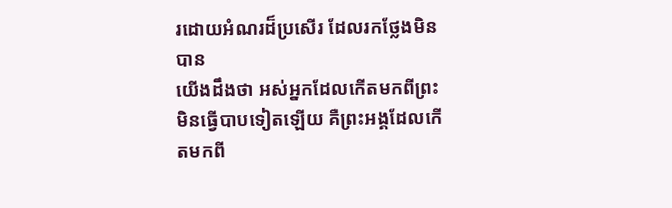រដោយអំណរដ៏ប្រសើរ ដែលរកថ្លែងមិនបាន
យើងដឹងថា អស់អ្នកដែលកើតមកពីព្រះ មិនធ្វើបាបទៀតឡើយ គឺព្រះអង្គដែលកើតមកពី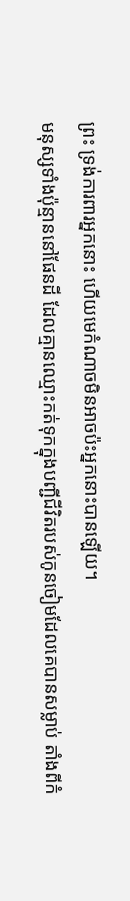ព្រះ ទ្រង់ការពារអ្នកនោះ ហើយមេកំណាចមិនអាចប៉ះអ្នកនោះបានឡើយ។
មនុស្សទាំងប៉ុន្មាននៅផែនដី ដែលគ្មានឈ្មោះកត់ទុកក្នុងបញ្ជីជីវិតរបស់កូនចៀមដែលគេបានសម្លាប់ តាំងពីកំ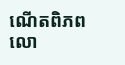ណើតពិភពលោ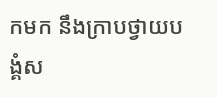កមក នឹងក្រាបថ្វាយបង្គំស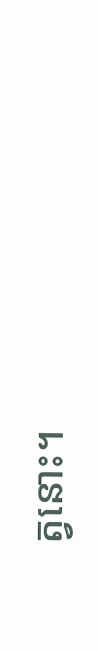ត្វនោះ។